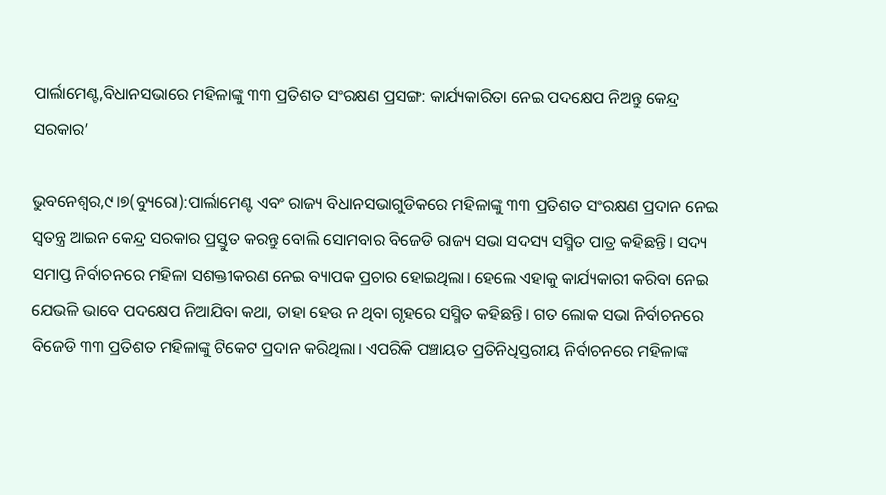ପାର୍ଲାମେଣ୍ଟ,ବିଧାନସଭାରେ ମହିଳାଙ୍କୁ ୩୩ ପ୍ରତିଶତ ସଂରକ୍ଷଣ ପ୍ରସଙ୍ଗ: କାର୍ଯ୍ୟକାରିତା ନେଇ ପଦକ୍ଷେପ ନିଅନ୍ତୁ କେନ୍ଦ୍ର ସରକାର’

ଭୁବନେଶ୍ୱର,୯।୭(ବ୍ୟୁରୋ):ପାର୍ଲାମେଣ୍ଟ ଏବଂ ରାଜ୍ୟ ବିଧାନସଭାଗୁଡିକରେ ମହିଳାଙ୍କୁ ୩୩ ପ୍ରତିଶତ ସଂରକ୍ଷଣ ପ୍ରଦାନ ନେଇ ସ୍ବତନ୍ତ୍ର ଆଇନ କେନ୍ଦ୍ର ସରକାର ପ୍ରସ୍ତୁତ କରନ୍ତୁ ବୋଲି ସୋମବାର ବିଜେଡି ରାଜ୍ୟ ସଭା ସଦସ୍ୟ ସସ୍ମିତ ପାତ୍ର କହିଛନ୍ତି। ସଦ୍ୟ ସମାପ୍ତ ନିର୍ବାଚନରେ ମହିଳା ସଶକ୍ତୀକରଣ ନେଇ ବ୍ୟାପକ ପ୍ରଚାର ହୋଇଥିଲା। ହେଲେ ଏହାକୁ କାର୍ଯ୍ୟକାରୀ କରିବା ନେଇ ଯେଭଳି ଭାବେ ପଦକ୍ଷେପ ନିଆଯିବା କଥା, ତାହା ହେଉ ନ ଥିବା ଗୃହରେ ସସ୍ମିତ କହିଛନ୍ତି। ଗତ ଲୋକ ସଭା ନିର୍ବାଚନରେ ବିଜେଡି ୩୩ ପ୍ରତିଶତ ମହିଳାଙ୍କୁ ଟିକେଟ ପ୍ରଦାନ କରିଥିଲା। ଏପରିକି ପଞ୍ଚାୟତ ପ୍ରତିନିଧିସ୍ତରୀୟ ନିର୍ବାଚନରେ ମହିଳାଙ୍କ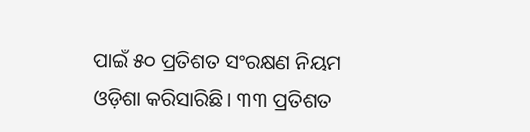ପାଇଁ ୫୦ ପ୍ରତିଶତ ସଂରକ୍ଷଣ ନିୟମ ଓଡ଼ିଶା କରିସାରିଛି। ୩୩ ପ୍ରତିଶତ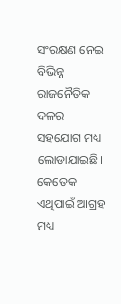ସଂରକ୍ଷଣ ନେଇ ବିଭିନ୍ନ ରାଜନୈତିକ ଦଳର ସହଯୋଗ ମଧ୍ୟ ଲୋଡାଯାଇଛି। କେତେକ ଏଥିପାଇଁ ଆଗ୍ରହ ମଧ୍ୟ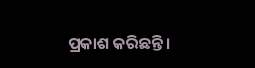ପ୍ରକାଶ କରିଛନ୍ତି।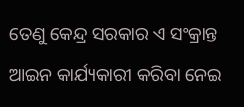ତେଣୁ କେନ୍ଦ୍ର ସରକାର ଏ ସଂକ୍ରାନ୍ତ ଆଇନ କାର୍ଯ୍ୟକାରୀ କରିବା ନେଇ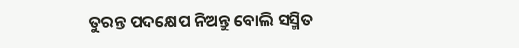ତୁରନ୍ତ ପଦକ୍ଷେପ ନିଅନ୍ତୁ ବୋଲି ସସ୍ମିତ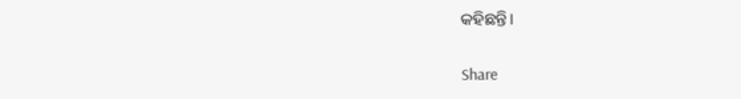କହିଛନ୍ତି।

Share